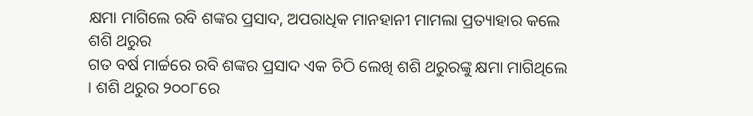କ୍ଷମା ମାଗିଲେ ରବି ଶଙ୍କର ପ୍ରସାଦ, ଅପରାଧିକ ମାନହାନୀ ମାମଲା ପ୍ରତ୍ୟାହାର କଲେ ଶଶି ଥରୁର
ଗତ ବର୍ଷ ମାର୍ଚ୍ଚରେ ରବି ଶଙ୍କର ପ୍ରସାଦ ଏକ ଚିଠି ଲେଖି ଶଶି ଥରୁରଙ୍କୁ କ୍ଷମା ମାଗିଥିଲେ । ଶଶି ଥରୁର ୨୦୦୮ରେ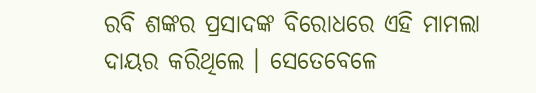ରବି ଶଙ୍କର ପ୍ରସାଦଙ୍କ ବିରୋଧରେ ଏହି ମାମଲା ଦାୟର କରିଥିଲେ । ସେତେବେଳେ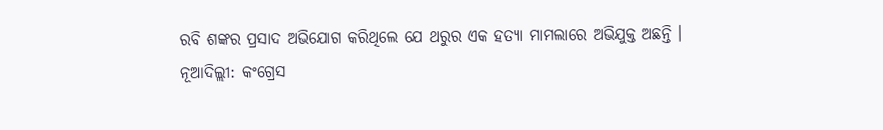ରବି ଶଙ୍କର ପ୍ରସାଦ ଅଭିଯୋଗ କରିଥିଲେ ଯେ ଥରୁର ଏକ ହତ୍ୟା ମାମଲାରେ ଅଭିଯୁକ୍ତ ଅଛନ୍ତି ।
ନୂଆଦିଲ୍ଲୀ: କଂଗ୍ରେସ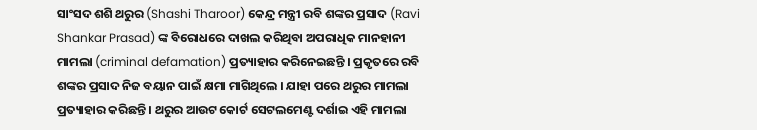ସାଂସଦ ଶଶି ଥରୁର (Shashi Tharoor) କେନ୍ଦ୍ର ମନ୍ତ୍ରୀ ରବି ଶଙ୍କର ପ୍ରସାଦ (Ravi Shankar Prasad) ଙ୍କ ବିରୋଧରେ ଦାଖଲ କରିଥିବା ଅପରାଧିକ ମାନହାନୀ ମାମଲା (criminal defamation) ପ୍ରତ୍ୟାହାର କରିନେଇଛନ୍ତି । ପ୍ରକୃତରେ ରବି ଶଙ୍କର ପ୍ରସାଦ ନିଜ ବୟାନ ପାଇଁ କ୍ଷମା ମାଗିଥିଲେ । ଯାହା ପରେ ଥରୁର ମାମଲା ପ୍ରତ୍ୟାହାର କରିଛନ୍ତି । ଥରୁର ଆଉଟ କୋର୍ଟ ସେଟଲମେଣ୍ଟ ଦର୍ଶାଇ ଏହି ମାମଲା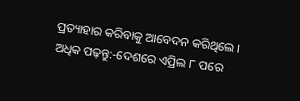ପ୍ରତ୍ୟାହାର କରିବାକୁ ଆବେଦନ କରିଥିଲେ ।
ଅଧିକ ପଢ଼ନ୍ତୁ:-ଦେଶରେ ଏପ୍ରିଲ ୮ ପରେ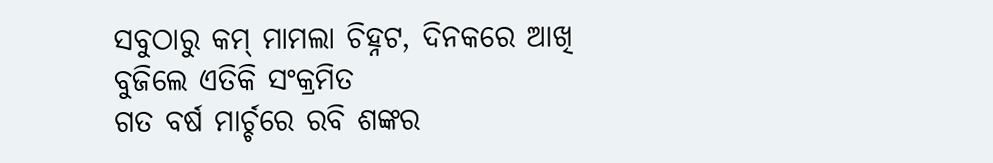ସବୁଠାରୁ କମ୍ ମାମଲା ଚିହ୍ନଟ, ଦିନକରେ ଆଖି ବୁଜିଲେ ଏତିକି ସଂକ୍ରମିତ
ଗତ ବର୍ଷ ମାର୍ଚ୍ଚରେ ରବି ଶଙ୍କର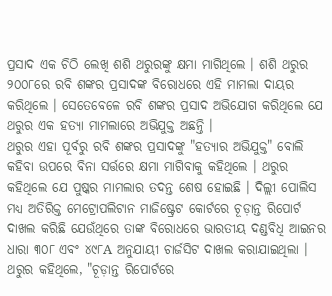ପ୍ରସାଦ ଏକ ଚିଠି ଲେଖି ଶଶି ଥରୁରଙ୍କୁ କ୍ଷମା ମାଗିଥିଲେ । ଶଶି ଥରୁର ୨୦୦୮ରେ ରବି ଶଙ୍କର ପ୍ରସାଦଙ୍କ ବିରୋଧରେ ଏହି ମାମଲା ଦାୟର କରିଥିଲେ । ସେତେବେଳେ ରବି ଶଙ୍କର ପ୍ରସାଦ ଅଭିଯୋଗ କରିଥିଲେ ଯେ ଥରୁର ଏକ ହତ୍ୟା ମାମଲାରେ ଅଭିଯୁକ୍ତ ଅଛନ୍ତି ।
ଥରୁର ଏହା ପୂର୍ବରୁ ରବି ଶଙ୍କର ପ୍ରସାଦଙ୍କୁ "ହତ୍ୟାର ଅଭିଯୁକ୍ତ" ବୋଲି କହିବା ଉପରେ ବିନା ସର୍ତ୍ତରେ କ୍ଷମା ମାଗିବାକୁ କହିଥିଲେ । ଥରୁର କହିଥିଲେ ଯେ ପୁଷ୍କର ମାମଲାର ତଦନ୍ତ ଶେଷ ହୋଇଛି । ଦିଲ୍ଲୀ ପୋଲିସ ମଧ୍ୟ ଅତିରିକ୍ତ ମେଟ୍ରୋପଲିଟାନ ମାଜିଷ୍ଟ୍ରେଟ କୋର୍ଟରେ ଚୂଡ଼ାନ୍ତ ରିପୋର୍ଟ ଦାଖଲ କରିଛି ଯେଉଁଥିରେ ତାଙ୍କ ବିରୋଧରେ ଭାରତୀୟ ଦଣ୍ଡବିଧି ଆଇନର ଧାରା ୩୦୮ ଏବଂ ୪୯୮A ଅନୁଯାୟୀ ଚାର୍ଜସିଟ ଦାଖଲ କରାଯାଇଥିଲା । ଥରୁର କହିଥିଲେ, "ଚୂଡ଼ାନ୍ତ ରିପୋର୍ଟରେ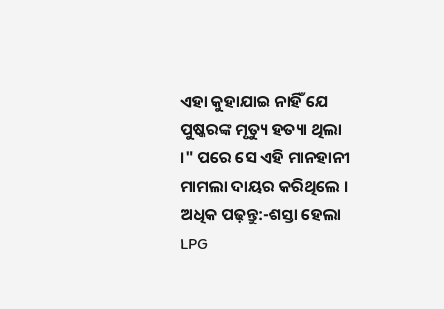ଏହା କୁହାଯାଇ ନାହିଁ ଯେ ପୁଷ୍କରଙ୍କ ମୃତ୍ୟୁ ହତ୍ୟା ଥିଲା ।" ପରେ ସେ ଏହି ମାନହାନୀ ମାମଲା ଦାୟର କରିଥିଲେ ।
ଅଧିକ ପଢ଼ନ୍ତୁ:-ଶସ୍ତା ହେଲା LPG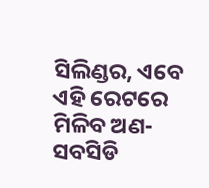ସିଲିଣ୍ଡର, ଏବେ ଏହି ରେଟରେ ମିଳିବ ଅଣ-ସବସିଡି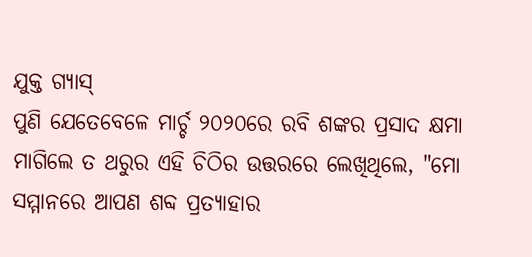ଯୁକ୍ତ ଗ୍ୟାସ୍
ପୁଣି ଯେତେବେଳେ ମାର୍ଚ୍ଚ ୨୦୨୦ରେ ରବି ଶଙ୍କର ପ୍ରସାଦ କ୍ଷମା ମାଗିଲେ ତ ଥରୁର ଏହି ଚିଠିର ଉତ୍ତରରେ ଲେଖିଥିଲେ, "ମୋ ସମ୍ମାନରେ ଆପଣ ଶବ୍ଦ ପ୍ରତ୍ୟାହାର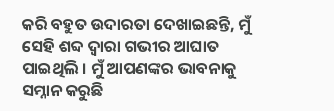କରି ବହୁତ ଉଦାରତା ଦେଖାଇଛନ୍ତି, ମୁଁ ସେହି ଶବ୍ଦ ଦ୍ୱାରା ଗଭୀର ଆଘାତ ପାଇଥିଲି । ମୁଁ ଆପଣଙ୍କର ଭାବନାକୁ ସମ୍ନାନ କରୁଛି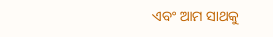ଏବଂ ଆମ ସାଥକୁ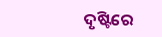ଦୃଷ୍ଟିରେ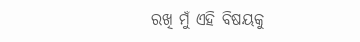ରଖି ମୁଁ ଏହି ବିଷୟକୁ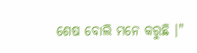ଶେଷ ବୋଲି ମନେ କରୁଛି ।"